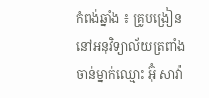កំពង់ឆ្នាំង ៖ គ្រូបង្រៀននៅអនុវិទ្យាល័យត្រពាំងចាន់ម្នាក់ឈ្មោះ អ៊ុំ សាវ៉ា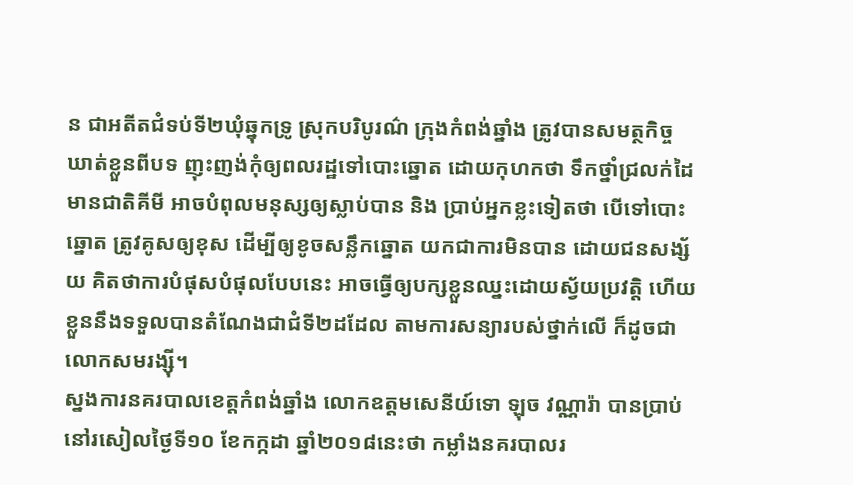ន ជាអតីតជំទប់ទី២ឃុំឆ្នុកទ្រូ ស្រុកបរិបូរណ៌ ក្រុងកំពង់ឆ្នាំង ត្រូវបានសមត្ថកិច្ចឃាត់ខ្លួនពីបទ ញុះញង់កុំឲ្យពលរដ្ឋទៅបោះឆ្នោត ដោយកុហកថា ទឹកថ្នាំជ្រលក់ដៃ មានជាតិគីមី អាចបំពុលមនុស្សឲ្យស្លាប់បាន និង ប្រាប់អ្នកខ្លះទៀតថា បើទៅបោះឆ្នោត ត្រូវគូសឲ្យខុស ដើម្បីឲ្យខូចសន្លឹកឆ្នោត យកជាការមិនបាន ដោយជនសង្ស័យ គិតថាការបំផុសបំផុលបែបនេះ អាចធ្វើឲ្យបក្សខ្លួនឈ្នះដោយស្វ័យប្រវត្តិ ហើយខ្លួននឹងទទួលបានតំណែងជាជំទី២ដដែល តាមការសន្យារបស់ថ្នាក់លើ ក៏ដូចជាលោកសមរង្ស៊ី។
ស្នងការនគរបាលខេត្តកំពង់ឆ្នាំង លោកឧត្តមសេនីយ៍ទោ ឡុច វណ្ណារ៉ា បានប្រាប់នៅរសៀលថ្ងៃទី១០ ខែកក្កដា ឆ្នាំ២០១៨នេះថា កម្លាំងនគរបាលរ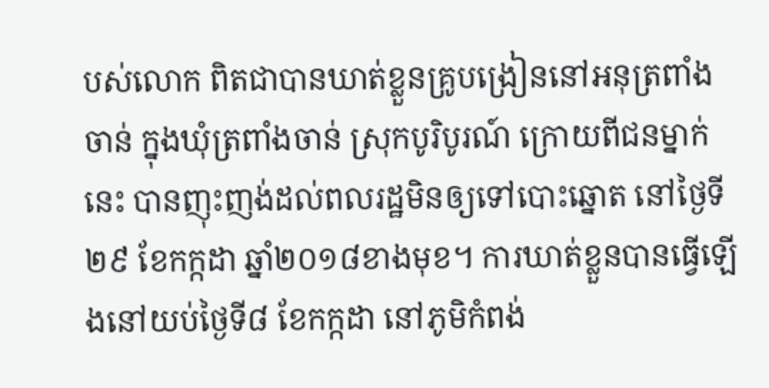បស់លោក ពិតជាបានឃាត់ខ្លួនគ្រូបង្រៀននៅអនុត្រពាំងចាន់ ក្នុងឃុំត្រពាំងចាន់ ស្រុកបូរិបូរណ៍ ក្រោយពីជនម្នាក់ នេះ បានញុះញង់ដល់ពលរដ្ឋមិនឲ្យទៅបោះឆ្នោត នៅថ្ងៃទី២៩ ខែកក្កដា ឆ្នាំ២០១៨ខាងមុខ។ ការឃាត់ខ្លួនបានធ្វើឡើងនៅយប់ថ្ងៃទី៨ ខែកក្កដា នៅភូមិកំពង់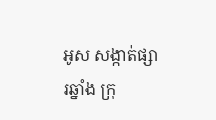អូស សង្កាត់ផ្សារឆ្នាំង ក្រុ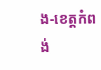ង-ខេត្តកំពង់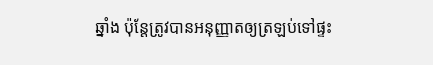ឆ្នាំង ប៉ុន្តែត្រូវបានអនុញ្ញាតឲ្យត្រឡប់ទៅផ្ទះ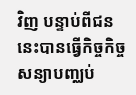វិញ បន្ទាប់ពីជននេះបានធ្វើកិច្ចកិច្ចសន្យាបញ្ឈប់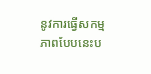នូវការធ្វើសកម្មភាពបែបនេះប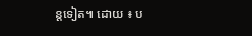ន្តទៀត៕ ដោយ ៖ ប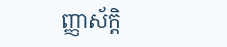ញ្ញាស័ក្តិ